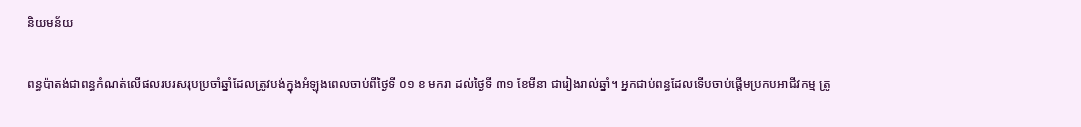និយមន័យ

ពន្ធប៉ាតង់ជាពន្ធកំណត់លើផលរបរសរុបប្រចាំឆ្នាំដែលត្រូវបង់ក្នុងអំឡុងពេលចាប់ពីថ្ងៃទី ០១ ខ មករា ដល់ថ្ងៃទី ៣១ ខែមីនា ជារៀងរាល់ឆ្នាំ។ អ្នកជាប់ពន្ធដែលទើបចាប់ផ្ដើមប្រកបអាជីវកម្ម ត្រូ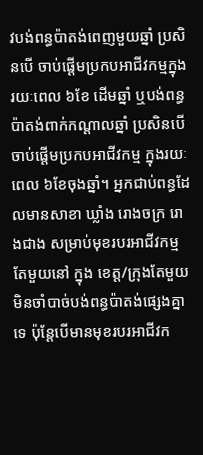វបង់ពន្ធប៉ាតង់ពេញមួយឆ្នាំ ប្រសិនបើ ចាប់ផ្ដើមប្រកបអាជីវកម្មក្នុងរយៈពេល ៦ខែ ដើមឆ្នាំ ឬបង់ពន្ធប៉ាតង់ពាក់កណ្ដាលឆ្នាំ ប្រសិនបើចាប់ផ្តើមប្រកបអាជីវកម្ម ក្នុងរយៈពេល ៦ខែចុងឆ្នាំ។ អ្នកជាប់ពន្ធដែលមានសាខា ឃ្លាំង រោងចក្រ រោងជាង សម្រាប់មុខរបរអាជីវកម្មតែមួយនៅ ក្នុង ខេត្ត/ក្រុងតែមួយ មិនចាំបាច់បង់ពន្ធប៉ាតង់ផ្សេងគ្នាទេ ប៉ុន្តែបើមានមុខរបរអាជីវក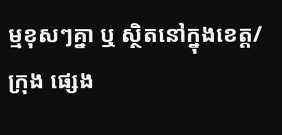ម្មខុសៗគ្នា ឬ ស្ថិតនៅក្នុងខេត្ត/ក្រុង ផ្សេង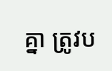គ្នា ត្រូវប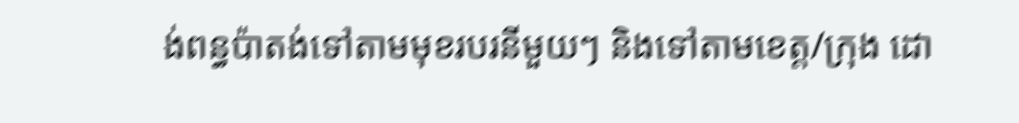ង់ពន្ធប៉ាតង់ទៅតាមមុខរបរនីមួយៗ និងទៅតាមខេត្ត/ក្រុង ដោ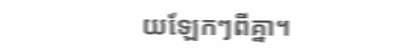យឡែកៗពីគ្នា។